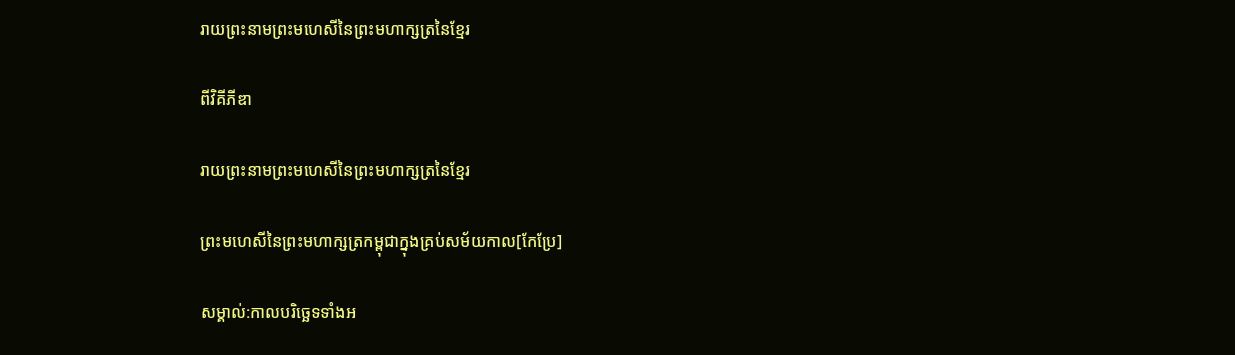រាយព្រះនាមព្រះមហេសីនៃព្រះមហាក្សត្រនៃខ្មែរ

ពីវិគីភីឌា

រាយព្រះនាមព្រះមហេសីនៃព្រះមហាក្សត្រនៃខ្មែរ

ព្រះមហេសីនៃព្រះមហាក្សត្រកម្ពុជាក្នុងគ្រប់សម័យកាល[កែប្រែ]

សម្គាល់:កាលបរិច្ឆេទទាំងអ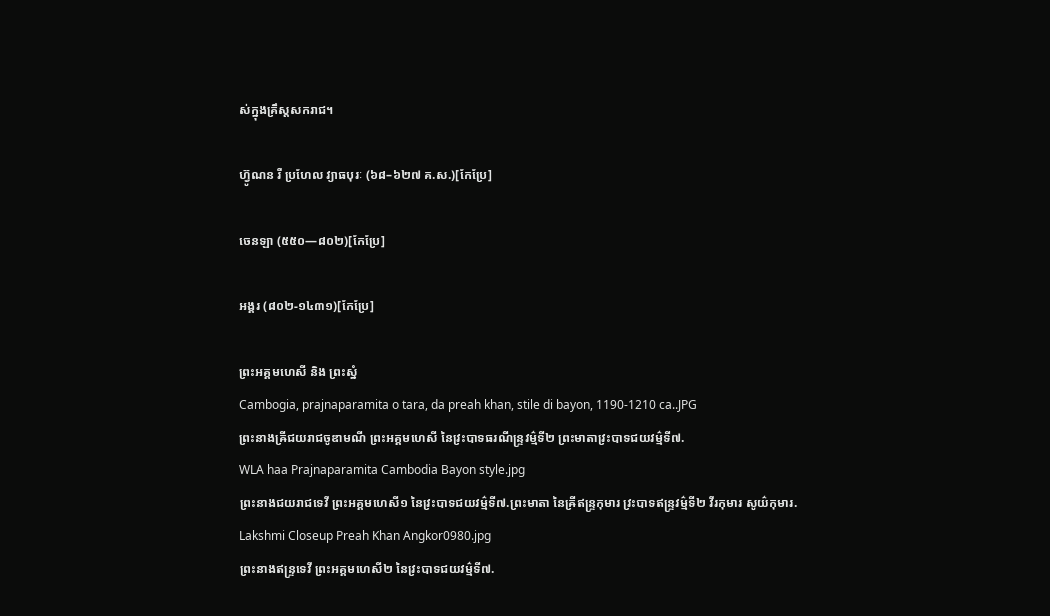ស់ក្នុងគ្រឹស្តសករាជ។

ហ៊្វូណន រឺ ប្រហែល វ្យាធបុរៈ (៦៨–៦២៧ គ.ស.)[កែប្រែ]

ចេនឡា (៥៥០—៨០២)[កែប្រែ]

អង្គរ (៨០២-១៤៣១)[កែប្រែ]

ព្រះអគ្គមហេសី និង ព្រះស្នំ
Cambogia, prajnaparamita o tara, da preah khan, stile di bayon, 1190-1210 ca..JPG
ព្រះនាងឝ្រីជយរាជចូឌាមណី ព្រះអគ្គមហេសី នៃវ្រះបាទធរណីន្ទ្រវម៌្មទី២ ព្រះមាតាវ្រះបាទជយវម៌្មទី៧.
WLA haa Prajnaparamita Cambodia Bayon style.jpg
ព្រះនាងជយរាជទេវី ព្រះអគ្គមហេសី១ នៃវ្រះបាទជយវម៌្មទី៧.ព្រះមាតា នៃឝ្រីឥន្ទ្រកុមារ វ្រះបាទឥន្ទ្រវម៌្មទី២ វីរកុមារ សូយ៌កុមារ.
Lakshmi Closeup Preah Khan Angkor0980.jpg
ព្រះនាងឥន្ទ្រទេវី ព្រះអគ្គមហេសី២ នៃវ្រះបាទជយវម៌្មទី៧.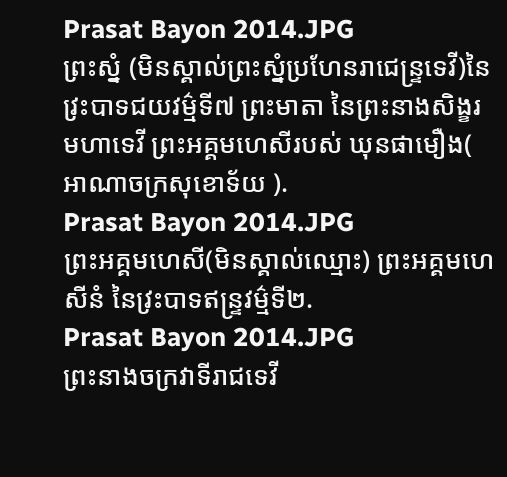Prasat Bayon 2014.JPG
ព្រះស្នំ (មិនស្គាល់ព្រះស្នំប្រហែនរាជេន្ទ្រទេវី)នៃវ្រះបាទជយវម៌្មទី៧ ព្រះមាតា នៃព្រះនាងសិង្ខរមហាទេវី ព្រះអគ្គមហេសីរបស់ ឃុនផាមឿង( អាណាចក្រសុខោទ័យ ).
Prasat Bayon 2014.JPG
ព្រះអគ្គមហេសី(មិនស្គាល់ឈ្មោះ) ព្រះអគ្គមហេសីនំ នៃវ្រះបាទឥន្ទ្រវម៌្មទី២.
Prasat Bayon 2014.JPG
ព្រះនាងចក្រវាទីរាជទេវី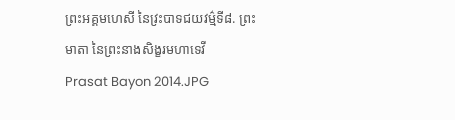ព្រះអគ្គមហេសី នៃវ្រះបាទជយវម៌្មទី៨. ព្រះមាតា នៃព្រះនាងសិង្ខរមហាទេវី
Prasat Bayon 2014.JPG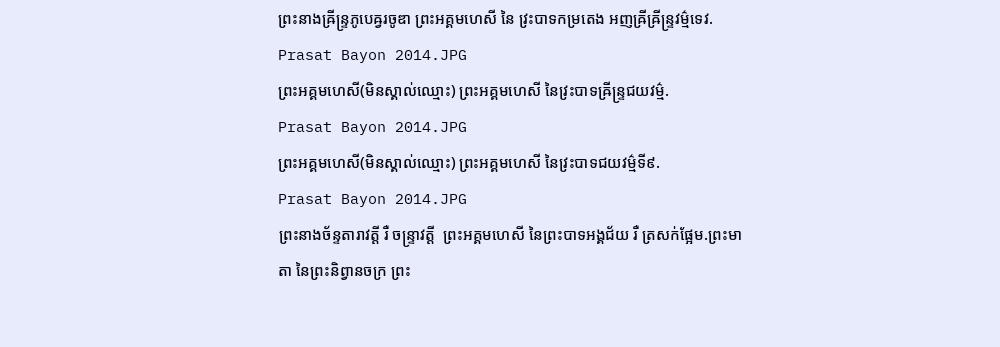ព្រះនាងឝ្រីន្ទ្រភូបេឝ្វរចូឌា ព្រះអគ្គមហេសី នៃ វ្រះបាទកម្រតេង អញឝ្រីឝ្រីន្ទ្រវម៌្មទេវ.
Prasat Bayon 2014.JPG
ព្រះអគ្គមហេសី(មិនស្គាល់ឈ្មោះ) ព្រះអគ្គមហេសី នៃវ្រះបាទឝ្រីន្ទ្រជយវម៌្ម.
Prasat Bayon 2014.JPG
ព្រះអគ្គមហេសី(មិនស្គាល់ឈ្មោះ) ព្រះអគ្គមហេសី នៃវ្រះបាទជយវម៌្មទី៩.
Prasat Bayon 2014.JPG
ព្រះនាងច័ន្ទតារាវត្តី រឺ ចន្ទ្រាវត្តី  ព្រះអគ្គមហេសី នៃព្រះបាទអង្គជ័យ រឺ ត្រសក់ផ្អែម.ព្រះមាតា នៃព្រះនិព្វានចក្រ ព្រះ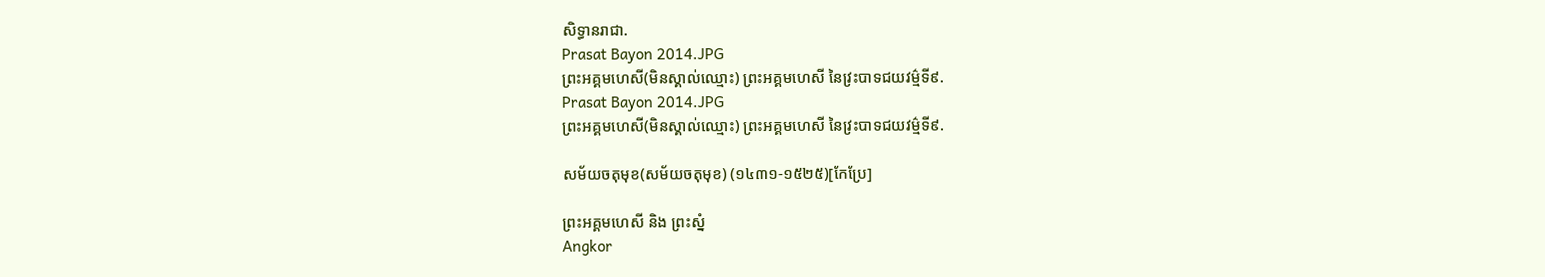សិទ្ធានរាជា.
Prasat Bayon 2014.JPG
ព្រះអគ្គមហេសី(មិនស្គាល់ឈ្មោះ) ព្រះអគ្គមហេសី នៃវ្រះបាទជយវម៌្មទី៩.
Prasat Bayon 2014.JPG
ព្រះអគ្គមហេសី(មិនស្គាល់ឈ្មោះ) ព្រះអគ្គមហេសី នៃវ្រះបាទជយវម៌្មទី៩.

សម័យចតុមុខ(សម័យចតុមុខ) (១៤៣១-១៥២៥)[កែប្រែ]

ព្រះអគ្គមហេសី និង ព្រះស្នំ
Angkor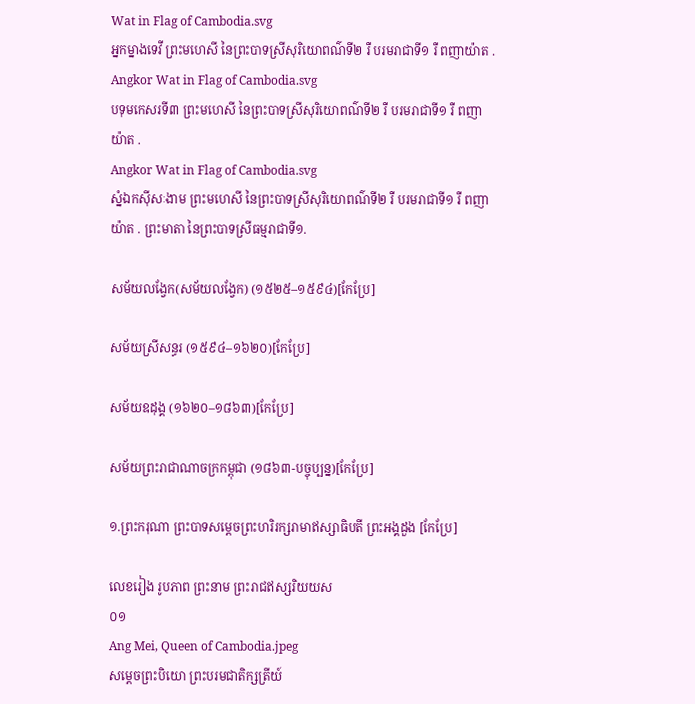Wat in Flag of Cambodia.svg
អ្នកម្នាងទេវី ព្រះមហេសី នៃព្រះបាទស្រីសុរិយោពណ៌ទី២ រឺ បរមរាជាទី១ រឺ ពញាយ៉ាត .
Angkor Wat in Flag of Cambodia.svg
បទុមកេសរទី៣ ព្រះមហេសី នៃព្រះបាទស្រីសុរិយោពណ៌ទី២ រឺ បរមរាជាទី១ រឺ ពញាយ៉ាត .
Angkor Wat in Flag of Cambodia.svg
ស្នំឯកស៊ីសៈងាម ព្រះមហេសី នៃព្រះបាទស្រីសុរិយោពណ៌ទី២ រឺ បរមរាជាទី១ រឺ ពញាយ៉ាត . ព្រះមាតា នៃព្រះបាទស្រីធម្មរាជាទី១.

សម័យលង្វែក(សម័យលង្វែក) (១៥២៥–១៥៩៤)[កែប្រែ]

សម័យស្រីសន្ធរ (១៥៩៤–១៦២០)[កែប្រែ]

សម័យឧដុង្គ (១៦២០–១៨៦៣)[កែប្រែ]

សម័យព្រះរាជាណាចក្រកម្ពុជា (១៨៦៣-បច្ចុប្បន្ន)[កែប្រែ]

១.ព្រះករុណា ព្រះបាទសម្ដេចព្រះហរិរក្សរាមាឥស្សាធិបតី ព្រះអង្គដួង [កែប្រែ]

លេខរៀង រូបភាព ព្រះនាម ព្រះរាជឥស្សរិយយស
០១
Ang Mei, Queen of Cambodia.jpeg
សម្តេចព្រះបិយោ ព្រះបរមជាតិក្សត្រីយ៍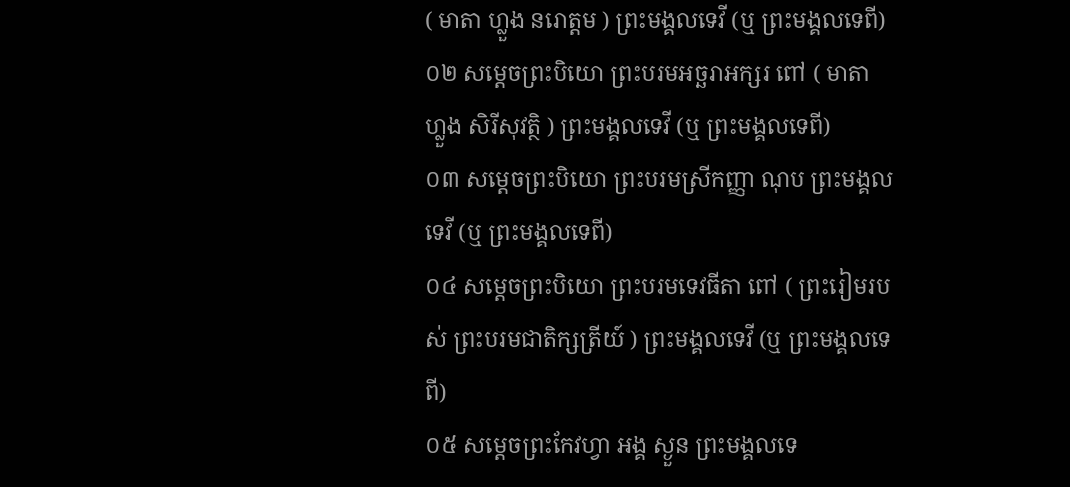( មាតា ហ្លួង នរោត្តម ) ព្រះមង្គលទេវី (ឬ ព្រះមង្គលទេពី)
០២ សម្តេចព្រះបិយោ ព្រះបរមអច្ឆរាអក្សរ ពៅ ( មាតា ហ្លួង សិរីសុវត្ថិ ) ព្រះមង្គលទេវី (ឬ ព្រះមង្គលទេពី)
០៣ សម្តេចព្រះបិយោ ព្រះបរមស្រីកញ្ញា ណុប ព្រះមង្គលទេវី (ឬ ព្រះមង្គលទេពី)
០៤ សម្តេចព្រះបិយោ ព្រះបរមទេវធីតា ពៅ ( ព្រះរៀមរបស់ ព្រះបរមជាតិក្សត្រីយ៍ ) ព្រះមង្គលទេវី (ឬ ព្រះមង្គលទេពី)
០៥ សម្តេចព្រះកែវហ្វា អង្គ ស្ងួន ព្រះមង្គលទេ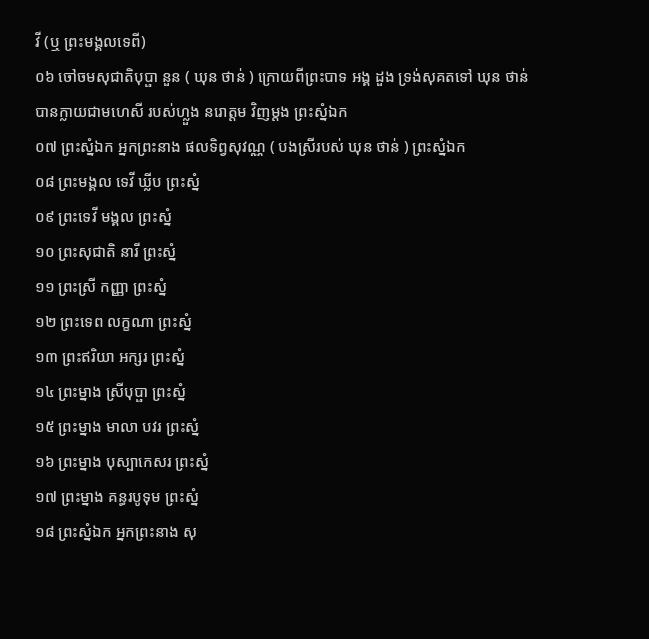វី (ឬ ព្រះមង្គលទេពី)
០៦ ចៅចមសុជាតិបុប្ផា នួន ( ឃុន ថាន់ ) ក្រោយពីព្រះបាទ អង្គ ដួង ទ្រង់សុគតទៅ ឃុន ថាន់ បានក្លាយជាមហេសី របស់ហ្លួង នរោត្តម វិញម្តង ព្រះស្នំឯក
០៧ ព្រះស្នំឯក អ្នកព្រះនាង ផលទិព្វសុវណ្ណ ( បងស្រីរបស់ ឃុន ថាន់ ) ព្រះស្នំឯក
០៨ ព្រះមង្គល ទេវី ឃ្លីប ព្រះស្នំ
០៩ ព្រះទេវី មង្គល ព្រះស្នំ
១០ ព្រះសុជាតិ នារី ព្រះស្នំ
១១ ព្រះស្រី កញ្ញា ព្រះស្នំ
១២ ព្រះទេព លក្ខណា ព្រះស្នំ
១៣ ព្រះឥរិយា អក្សរ ព្រះស្នំ
១៤ ព្រះម្នាង ស្រីបុប្ផា ព្រះស្នំ
១៥ ព្រះម្នាង មាលា បវរ ព្រះស្នំ
១៦ ព្រះម្នាង បុស្បាកេសរ ព្រះស្នំ
១៧ ព្រះម្នាង គន្ធរបូទុម ព្រះស្នំ
១៨ ព្រះស្នំឯក អ្នកព្រះនាង សុ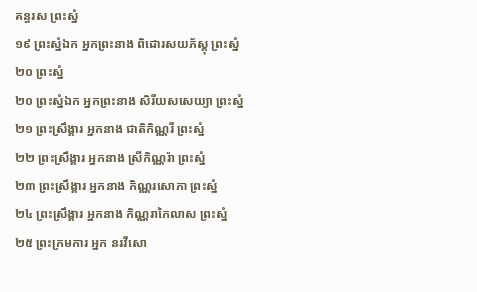គន្ធរស ព្រះស្នំ
១៩ ព្រះស្នំឯក អ្នកព្រះនាង ពិដោរសយភ័ស្តុ ព្រះស្នំ
២០ ព្រះស្នំ
២០ ព្រះស្នំឯក អ្នកព្រះនាង សិរីយសសេយ្យា ព្រះស្នំ
២១ ព្រះស្រឹង្គារ អ្នកនាង ជាតិកិណ្ណរី ព្រះស្នំ
២២ ព្រះស្រឹង្គារ អ្នកនាង ស្រីកិណ្ណរ៉ា ព្រះស្នំ
២៣ ព្រះស្រឹង្គារ អ្នកនាង កិណ្ណរសោភា ព្រះស្នំ
២៤ ព្រះស្រឹង្គារ អ្នកនាង កិណ្ណរាកៃលាស ព្រះស្នំ
២៥ ព្រះក្រមការ អ្នក នរវីសោ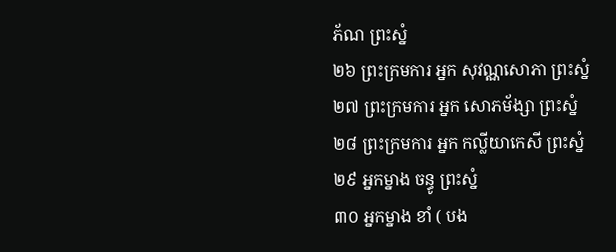ភ័ណ ព្រះស្នំ
២៦ ព្រះក្រមការ អ្នក សុវណ្ណសោភា ព្រះស្នំ
២៧ ព្រះក្រមការ អ្នក សោភម័ង្សា ព្រះស្នំ
២៨ ព្រះក្រមការ អ្នក កល្លីយាកេសី ព្រះស្នំ
២៩ អ្នកម្នាង ចន្ធូ ព្រះស្នំ
៣០ អ្នកម្នាង ខាំ ( បង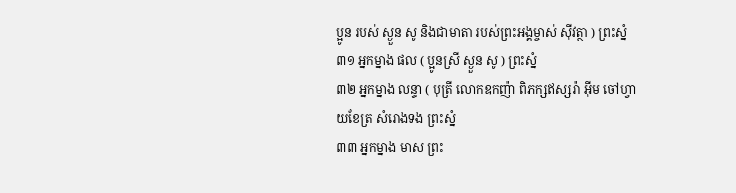ប្អូន របស់ ស្ងួន សូ និងជាមាតា របស់ព្រះអង្គម្ចាស់ សុីវត្ថា ) ព្រះស្នំ
៣១ អ្នកម្នាង ផល ( ប្អូនស្រី ស្ងួន សូ ) ព្រះស្នំ
៣២ អ្នកម្នាង លន្ទា ( បុត្រី លោកឧកញ៉ា ពិភក្សឥស្សរ៉ា អុីម ចៅហ្វាយខែត្រ សំរោងទង ព្រះស្នំ
៣៣ អ្នកម្នាង មាស ព្រះ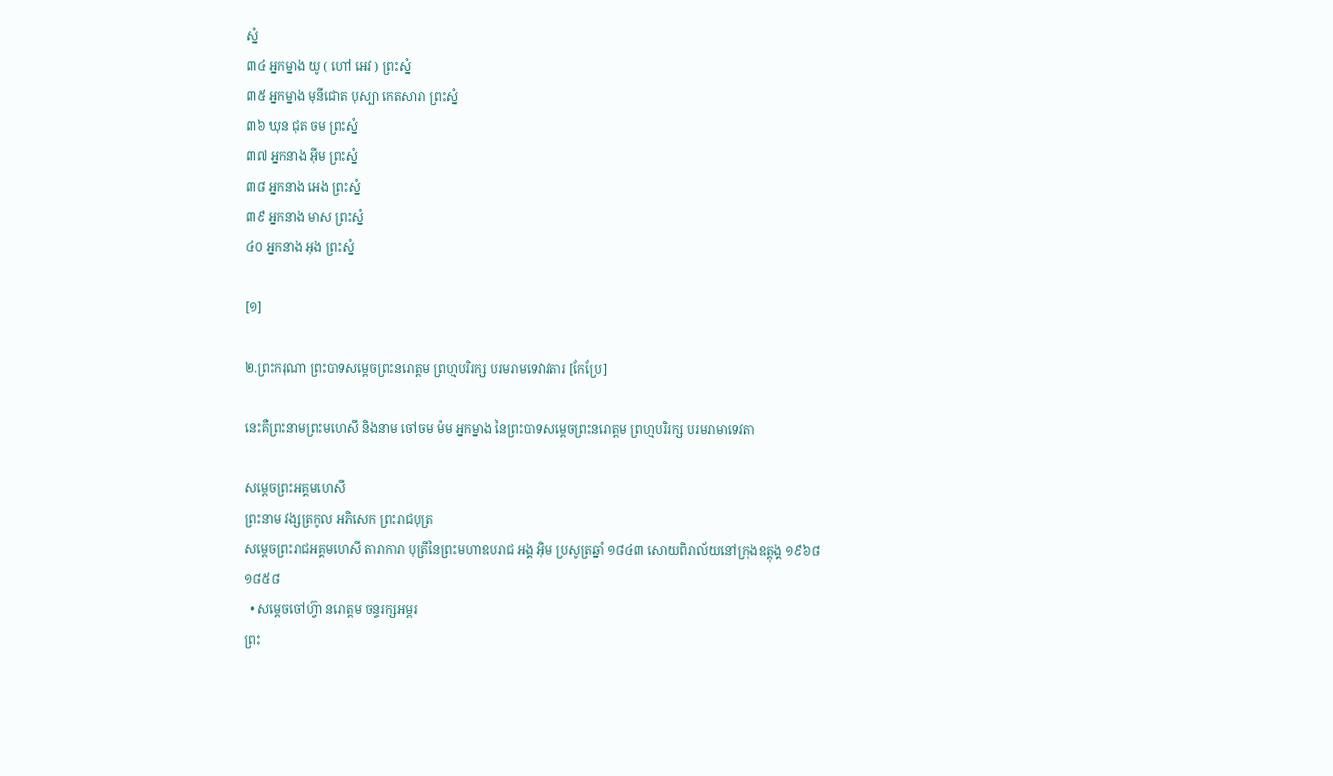ស្នំ
៣៤ អ្នកម្នាង យូ ( ហៅ អេវ ) ព្រះស្នំ
៣៥ អ្នកម្នាង មុនីជោត បុស្បា កេតសារា ព្រះស្នំ
៣៦ ឃុន ជុត ចម ព្រះស្នំ
៣៧ អ្នកនាង អុីម ព្រះស្នំ
៣៨ អ្នកនាង អេង ព្រះស្នំ
៣៩ អ្នកនាង មាស ព្រះស្នំ
៤០ អ្នកនាង អុង ព្រះស្នំ

[១]

២.ព្រះករុណា ព្រះបាទសម្ដេចព្រះនរោត្តម ព្រហ្មបរិរក្ស បរមរាមទេវាវតារ [កែប្រែ]

នេះគឺព្រះនាមព្រះមហេសី និងនាម ចៅចម ម៉ម អ្នកម្នាង នៃព្រះបាទសម្តេចព្រះនរោត្តម ព្រហ្មបរិរក្ស បរមរាមាទេវតា

សម្តេចព្រះអគ្គមហេសី
ព្រះនាម វង្សត្រកូល អភិសេក ព្រះរាជបុត្រ
សម្តេចព្រះរាជអគ្គមហេសី តារាការា បុត្រីនៃព្រះមហាឧបរាជ អង្គ អ៊ិម ប្រសូត្រឆ្នាំ ១៨៤៣ សោយពិរាល័យនៅក្រុងឧត្តុង្គ ១៩៦៨
១៨៥៨
  • សម្តេចចៅហ្វ៊ា នរោត្តម ចន្ទរក្សអម្ពរ
ព្រះ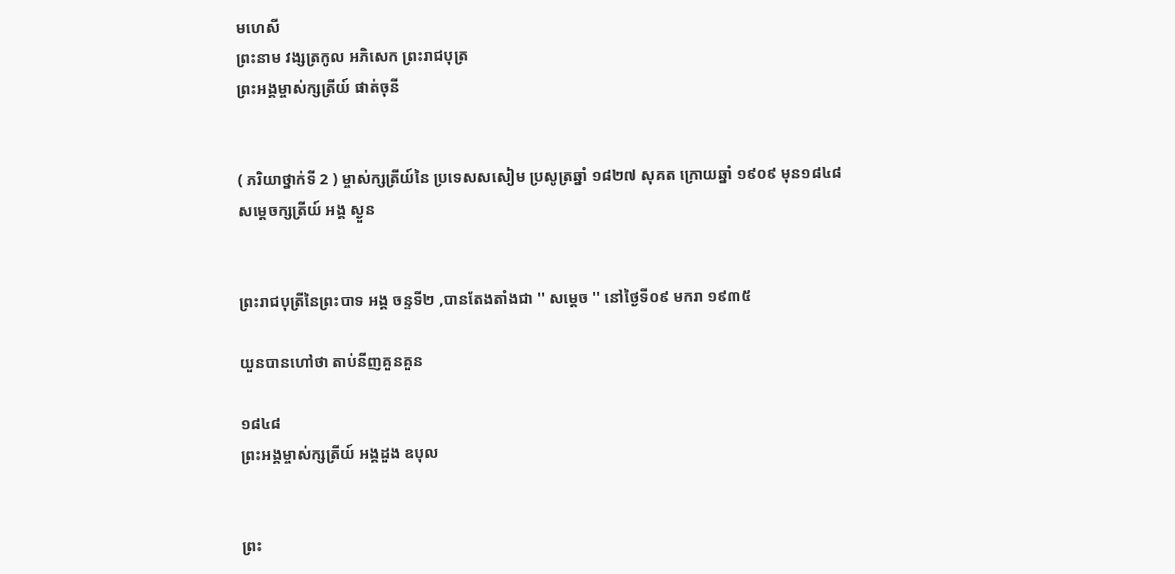មហេសី
ព្រះនាម វង្សត្រកូល អភិសេក ព្រះរាជបុត្រ
ព្រះអង្គម្ចាស់ក្សត្រីយ៍ ផាត់ចុនី


( ភរិយាថ្នាក់ទី 2 ) ម្ចាស់ក្សត្រីយ៍នៃ ប្រទេសសសៀម ប្រសូត្រឆ្នាំ ១៨២៧ សុគត ក្រោយឆ្នាំ ១៩០៩ មុន១៨៤៨
សម្តេចក្សត្រីយ៍ អង្គ ស្ងួន


ព្រះរាជបុត្រីនៃព្រះបាទ អង្គ ចន្ទទី២ ,បានតែងតាំងជា '' សម្តេច '' នៅថ្ងៃទី០៩ មករា ១៩៣៥

យួនបានហៅថា តាប់នីញគួនគួន

១៨៤៨
ព្រះអង្គម្ចាស់ក្សត្រីយ៍ អង្គដួង ឧបុល


ព្រះ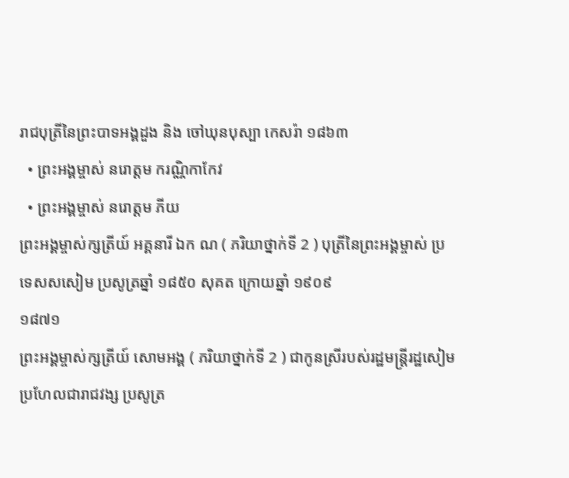រាជបុត្រីនៃព្រះបាទអង្គដួង និង ចៅឃុនបុស្បា កេសរ៉ា ១៨៦៣
  • ព្រះអង្គម្ចាស់ នរោត្តម ករណ្ណិកាកែវ
  • ព្រះអង្គម្ចាស់ នរោត្តម ភីយ
ព្រះអង្គម្ចាស់ក្សត្រីយ៍ អគ្គនារី ឯក ណ ( ភរិយាថ្នាក់ទី 2 ) បុត្រីនៃព្រះអង្គម្ចាស់ ប្រទេសសសៀម ប្រសូត្រឆ្នាំ ១៨៥០ សុគត ក្រោយឆ្នាំ ១៩០៩
១៨៧១
ព្រះអង្គម្ចាស់ក្សត្រីយ៍ សោមអង្គ ( ភរិយាថ្នាក់ទី 2 ) ជាកូនស្រីរបស់រដ្ឋមន្រ្តីរដ្ឋសៀមប្រហែលជារាជវង្ស ប្រសូត្រ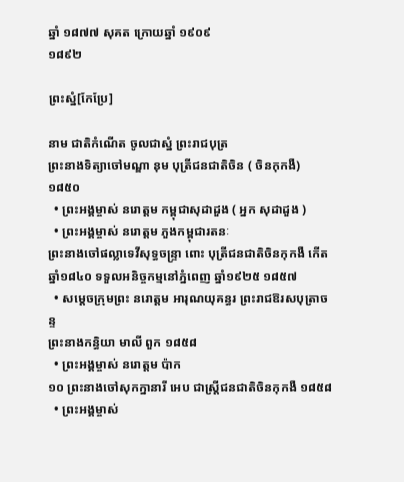ឆ្នាំ ១៨៧៧ សុគត ក្រោយឆ្នាំ ១៩០៩
១៨៩២

ព្រះស្នំ[កែប្រែ]

នាម ជាតិកំណើត ចូលជាស្នំ ព្រះរាជបុត្រ
ព្រះនាងទិត្យាចៅមណ្ឌា នុម បុត្រីជនជាតិចិន ( ចិនកុកងឺ) ១៨៥០
  • ព្រះអង្គម្ចាស់ នរោត្តម កម្ពុជាសុដាដួង ( អ្នក សុដាដួង )
  • ព្រះអង្គម្ចាស់ នរោត្តម ភួងកម្ពុជារតនៈ
ព្រះនាងចៅផល្លាទេវីសុទ្ធចន្រ្ទា ពោះ បុត្រីជនជាតិចិនកុកងឺ កើតឆ្នាំ១៨៤០ ទទួលអនិច្ចកម្មនៅភ្នំពេញ ឆ្នាំ១៩២៥ ១៨៥៧
  • សម្តេចក្រុមព្រះ នរោត្តម អារុណយុគន្ធរ ព្រះរាជឱរសបុត្រាចន្ទ
ព្រះនាងកន្ធិយា មាលី ពួក ១៨៥៨
  • ព្រះអង្គម្ចាស់ នរោត្តម ប៉ាក
១០ ព្រះនាងចៅសុកក្នានារី អេប ជាស្ត្រីជនជាតិចិនកុកងឺ ១៨៥៨
  • ព្រះអង្គម្ចាស់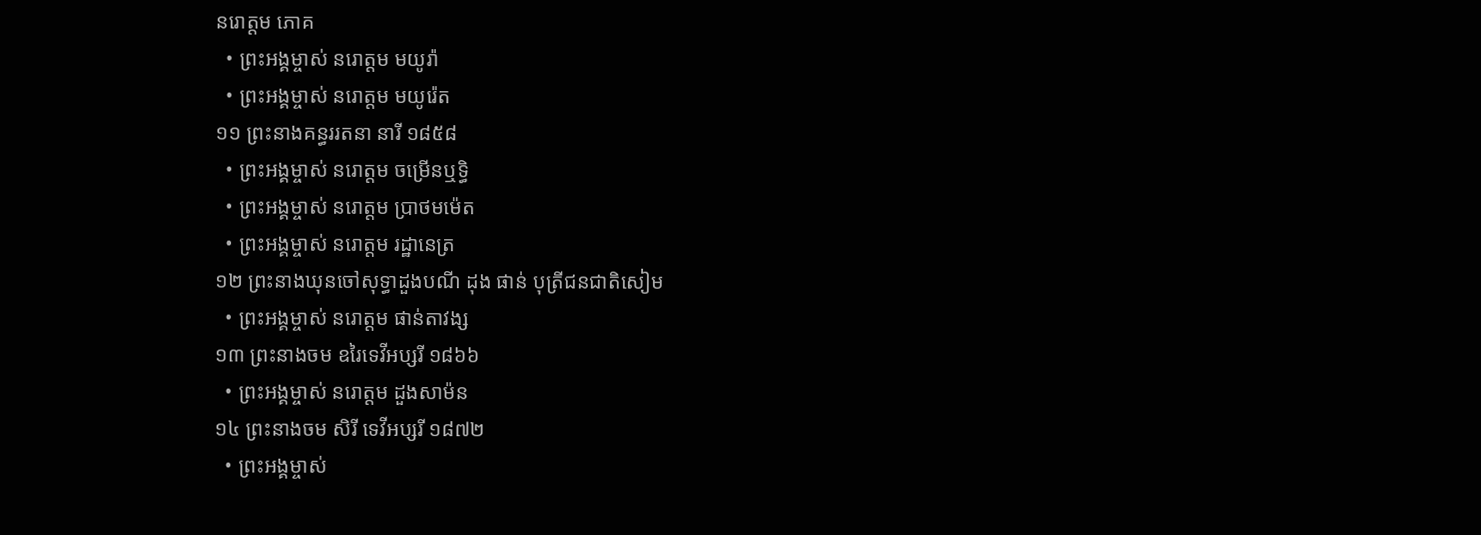នរោត្តម ភោគ
  • ព្រះអង្គម្ចាស់ នរោត្តម មយូរ៉ា
  • ព្រះអង្គម្ចាស់ នរោត្តម មយូរ៉េត
១១ ព្រះនាងគន្ធររតនា នារី ១៨៥៨
  • ព្រះអង្គម្ចាស់ នរោត្តម ចម្រើនឬទ្ធិ
  • ព្រះអង្គម្ចាស់ នរោត្តម ប្រាថមម៉េត
  • ព្រះអង្គម្ចាស់ នរោត្តម រដ្ឋានេត្រ
១២ ព្រះនាងឃុនចៅសុទ្ធាដួងបណី ដុង ផាន់ បុត្រីជនជាតិសៀម
  • ព្រះអង្គម្ចាស់ នរោត្តម ផាន់តាវង្ស
១៣ ព្រះនាងចម ឧរៃទេវីអប្សរី ១៨៦៦
  • ព្រះអង្គម្ចាស់ នរោត្តម ដួងសាម៉ន
១៤ ព្រះនាងចម សិរី ទេវីអប្សរី ១៨៧២
  • ព្រះអង្គម្ចាស់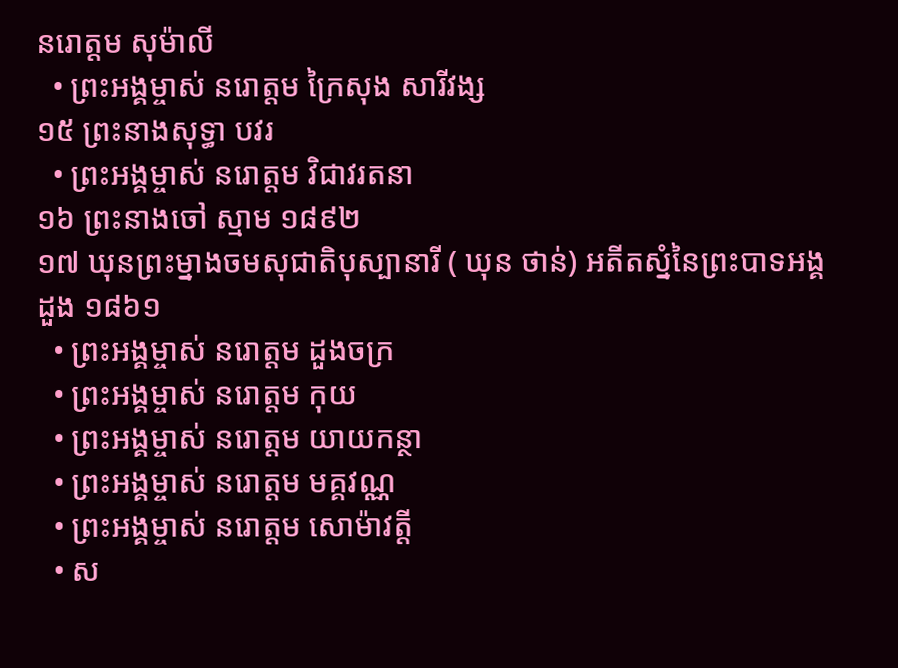នរោត្តម សុម៉ាលី
  • ព្រះអង្គម្ចាស់ នរោត្តម ក្រៃសុង សារីវង្ស
១៥ ព្រះនាងសុទ្ធា បវរ
  • ព្រះអង្គម្ចាស់ នរោត្តម វិជាវរតនា
១៦ ព្រះនាងចៅ ស្មាម ១៨៩២
១៧ ឃុនព្រះម្នាងចមសុជាតិបុស្បានារី ( ឃុន ថាន់) អតីតស្នំនៃព្រះបាទអង្គ ដួង ១៨៦១
  • ព្រះអង្គម្ចាស់ នរោត្តម ដួងចក្រ
  • ព្រះអង្គម្ចាស់ នរោត្តម កុយ
  • ព្រះអង្គម្ចាស់ នរោត្តម យាយកន្ថា
  • ព្រះអង្គម្ចាស់ នរោត្តម មគ្គវណ្ណ
  • ព្រះអង្គម្ចាស់ នរោត្តម សោម៉ាវត្តី
  • ស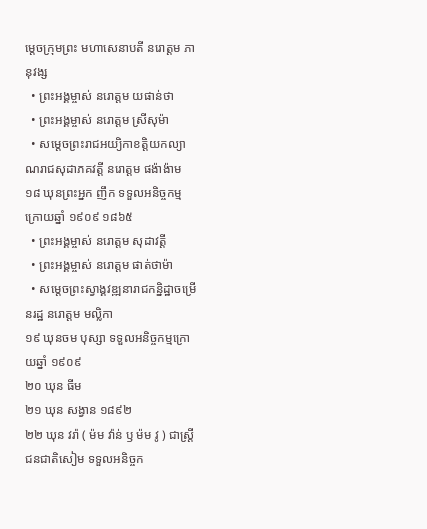ម្តេចក្រុមព្រះ មហាសេនាបតី នរោត្តម ភានុវង្ស
  • ព្រះអង្គម្ចាស់ នរោត្តម យផាន់ថា
  • ព្រះអង្គម្ចាស់ នរោត្តម ស្រីសុម៉ា
  • សម្តេចព្រះរាជអយ្យិកាខត្តិយកល្យាណរាជសុដាភគវត្តី នរោត្តម ផង៉ាង៉ាម
១៨ ឃុនព្រះអ្នក ញឹក ទទួលអនិច្ចកម្មក្រោយឆ្នាំ ១៩០៩ ១៨៦៥
  • ព្រះអង្គម្ចាស់ នរោត្តម សុដាវត្តី
  • ព្រះអង្គម្ចាស់ នរោត្តម ផាត់ថាម៉ា
  • សម្តេចព្រះស្វាង្គវឌ្ឍនារាជកន្និដ្ឋាចម្រើនរដ្ឋ នរោត្តម មល្លិកា
១៩ ឃុនចម បុស្សា ទទួលអនិច្ចកម្មក្រោយឆ្នាំ ១៩០៩
២០ ឃុន ធីម
២១ ឃុន សង្វាន ១៨៩២
២២ ឃុន វរ៉ា ( ម៉ម វ៉ាន់ ឫ ម៉ម វូ ) ជាស្ត្រីជនជាតិសៀម ទទួលអនិច្ចក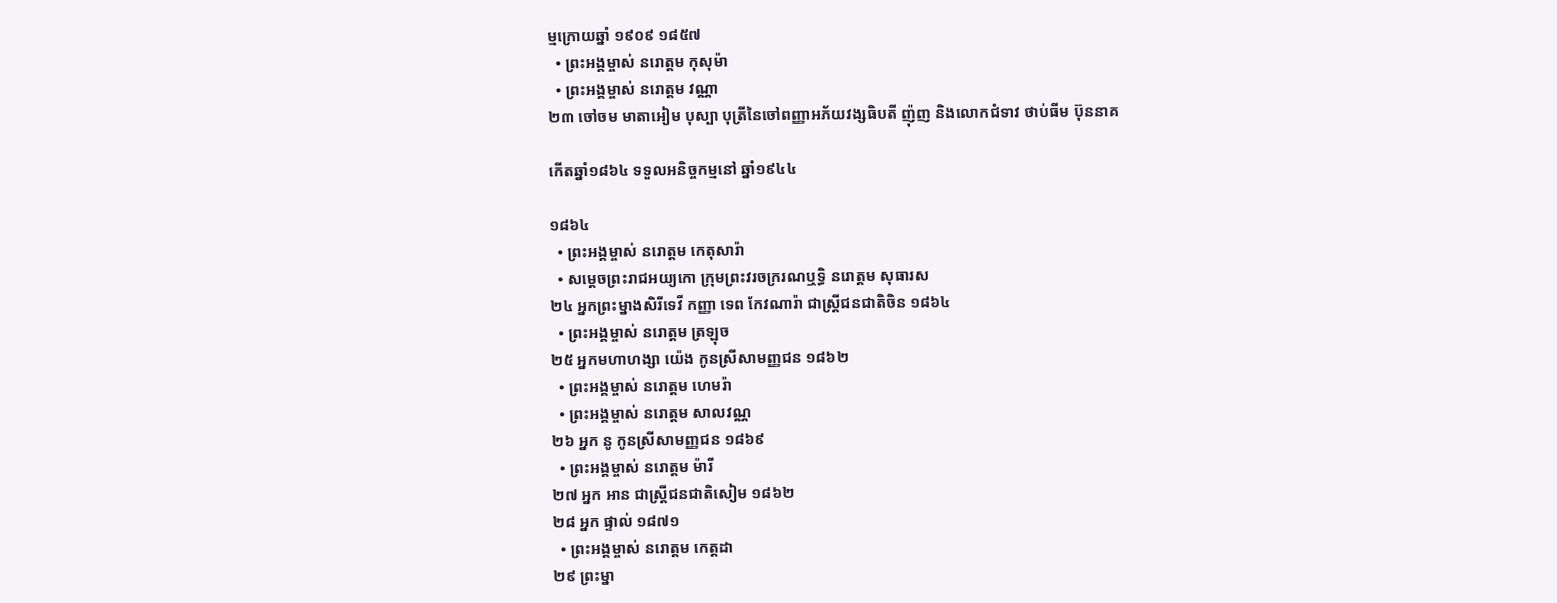ម្មក្រោយឆ្នាំ ១៩០៩ ១៨៥៧
  • ព្រះអង្គម្ចាស់ នរោត្តម កុសុម៉ា
  • ព្រះអង្គម្ចាស់ នរោត្តម វណ្ណា
២៣ ចៅចម មាតាអៀម បុស្បា បុត្រីនៃចៅពញ្ញាអភ័យវង្សធិបតី ញ៉ុញ និងលោកជំទាវ ថាប់ធីម ប៊ុននាគ

កើតឆ្នាំ១៨៦៤ ទទួលអនិច្ចកម្មនៅ ឆ្នាំ១៩៤៤

១៨៦៤
  • ព្រះអង្គម្ចាស់ នរោត្តម កេតុសារ៉ា
  • សម្តេចព្រះរាជអយ្យកោ ក្រុមព្រះវរចក្ររណឬទ្ធិ នរោត្តម សុធារស
២៤ អ្នកព្រះម្នាងសិរីទេវី កញ្ញា ទេព កែវណារ៉ា ជាស្ត្រីជនជាតិចិន ១៨៦៤
  • ព្រះអង្គម្ចាស់ នរោត្តម ត្រឡុច
២៥ អ្នកមហាហង្សា យ៉េង កូនស្រីសាមញ្ញជន ១៨៦២
  • ព្រះអង្គម្ចាស់ នរោត្តម ហេមរ៉ា
  • ព្រះអង្គម្ចាស់ នរោត្តម សាលវណ្ណ
២៦ អ្នក នូ កូនស្រីសាមញ្ញជន ១៨៦៩
  • ព្រះអង្គម្ចាស់ នរោត្តម ម៉ារី
២៧ អ្នក អាន ជាស្ត្រីជនជាតិសៀម ១៨៦២
២៨ អ្នក ផ្ទាល់ ១៨៧១
  • ព្រះអង្គម្ចាស់ នរោត្តម កេត្តដា
២៩ ព្រះម្នា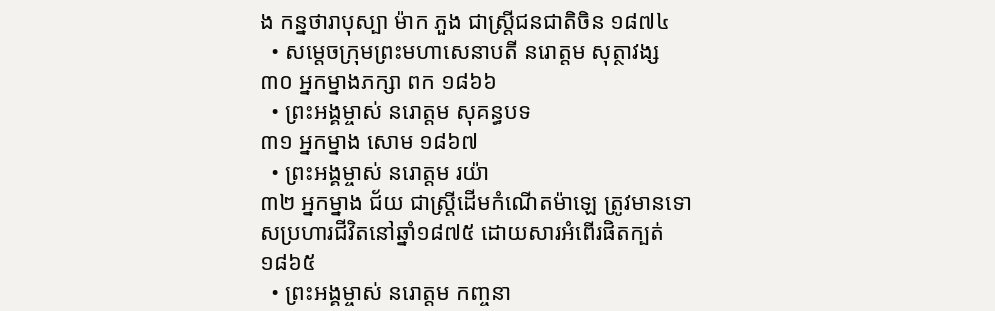ង កន្នថារាបុស្បា ម៉ាក ភួង ជាស្ត្រីជនជាតិចិន ១៨៧៤
  • សម្តេចក្រុមព្រះមហាសេនាបតី នរោត្តម សុត្ថាវង្ស
៣០ អ្នកម្នាងភក្សា ពក ១៨៦៦
  • ព្រះអង្គម្ចាស់ នរោត្តម សុគន្ធបទ
៣១ អ្នកម្នាង សោម ១៨៦៧
  • ព្រះអង្គម្ចាស់ នរោត្តម រយ៉ា
៣២ អ្នកម្នាង ជ័យ ជាស្ត្រីដើមកំណើតម៉ាឡេ ត្រូវមានទោសប្រហារជីវិតនៅឆ្នាំ១៨៧៥ ដោយសារអំពើរផិតក្បត់ ១៨៦៥
  • ព្រះអង្គម្ចាស់ នរោត្តម កញ្ចនា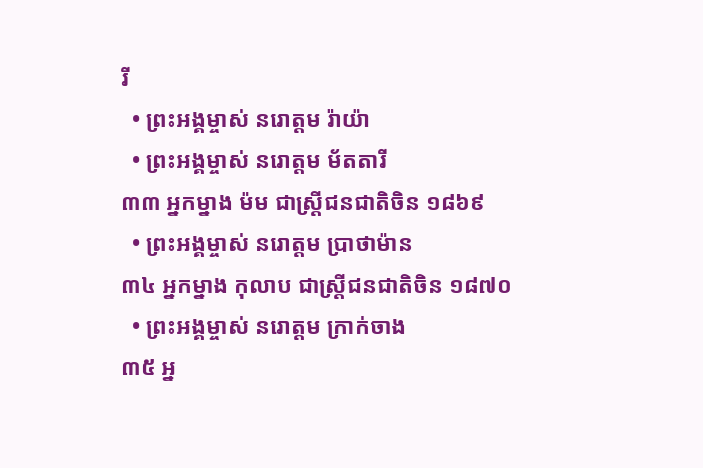រី
  • ព្រះអង្គម្ចាស់ នរោត្តម រ៉ាយ៉ា
  • ព្រះអង្គម្ចាស់ នរោត្តម ម័តតារី
៣៣ អ្នកម្នាង ម៉ម ជាស្ត្រីជនជាតិចិន ១៨៦៩
  • ព្រះអង្គម្ចាស់ នរោត្តម ប្រាថាម៉ាន
៣៤ អ្នកម្នាង កុលាប ជាស្ត្រីជនជាតិចិន ១៨៧០
  • ព្រះអង្គម្ចាស់ នរោត្តម ក្រាក់ចាង
៣៥ អ្ន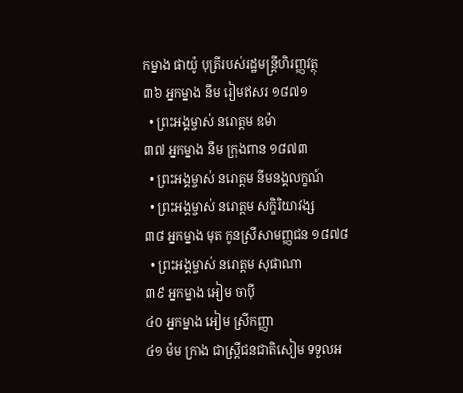កម្នាង ផាយ៉ូ បុត្រីរបស់រដ្ឋមន្ត្រីហិរញ្ញវត្ថុ
៣៦ អ្នកម្នាង នឹម រៀមឥសរ ១៨៧១
  • ព្រះអង្គម្ចាស់ នរោត្តម ឧម៉ា
៣៧ អ្នកម្នាង នឹម ក្រុងពាន ១៨៧៣
  • ព្រះអង្គម្ចាស់ នរោត្តម នីមនង្គលក្ខណ៍
  • ព្រះអង្គម្ចាស់ នរោត្តម សក្ខិរិយាវង្ស
៣៨ អ្នកម្នាង មុត កូនស្រីសាមញ្ញជន ១៨៧៨
  • ព្រះអង្គម្ចាស់ នរោត្តម សុផាណា
៣៩ អ្នកម្នាង អៀម ចាបុី
៤០ អ្នកម្នាង អៀម ស្រីកញ្ញា
៤១ ម៉ម ក្រាង ជាស្ត្រីជនជាតិសៀម ទទួលអ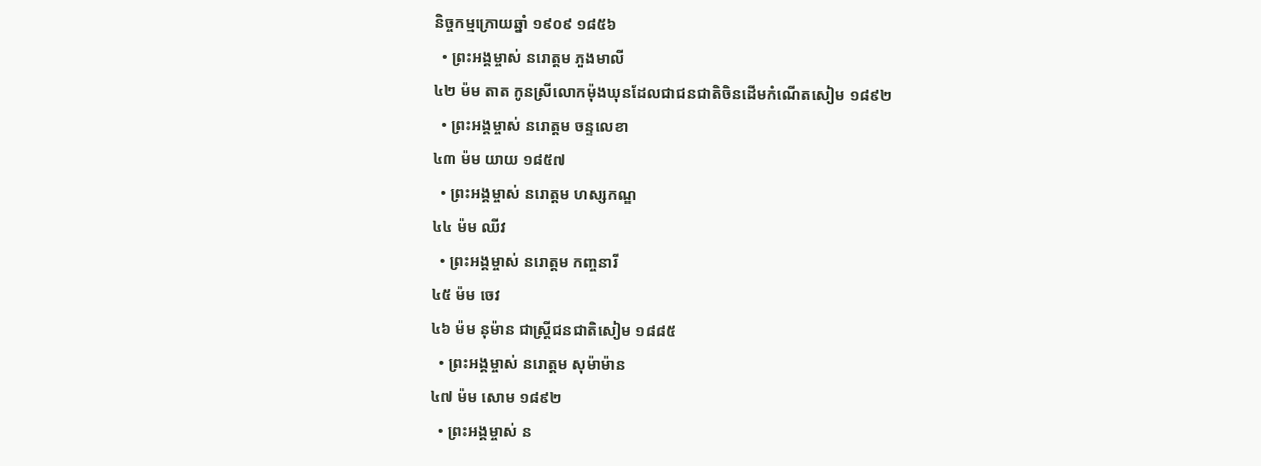និច្ចកម្មក្រោយឆ្នាំ ១៩០៩ ១៨៥៦
  • ព្រះអង្គម្ចាស់ នរោត្តម ភួងមាលី
៤២ ម៉ម តាត កូនស្រីលោកម៉ុងឃុនដែលជាជនជាតិចិនដើមកំណើតសៀម ១៨៩២
  • ព្រះអង្គម្ចាស់ នរោត្តម ចន្ទលេខា
៤៣ ម៉ម យាយ ១៨៥៧
  • ព្រះអង្គម្ចាស់ នរោត្តម ហស្សកណ្ឌ
៤៤ ម៉ម ឈីវ
  • ព្រះអង្គម្ចាស់ នរោត្តម កញ្ចនារី
៤៥ ម៉ម ចេវ
៤៦ ម៉ម នុម៉ាន ជាស្ត្រីជនជាតិសៀម ១៨៨៥
  • ព្រះអង្គម្ចាស់ នរោត្តម សុម៉ាម៉ាន
៤៧ ម៉ម សោម ១៨៩២
  • ព្រះអង្គម្ចាស់ ន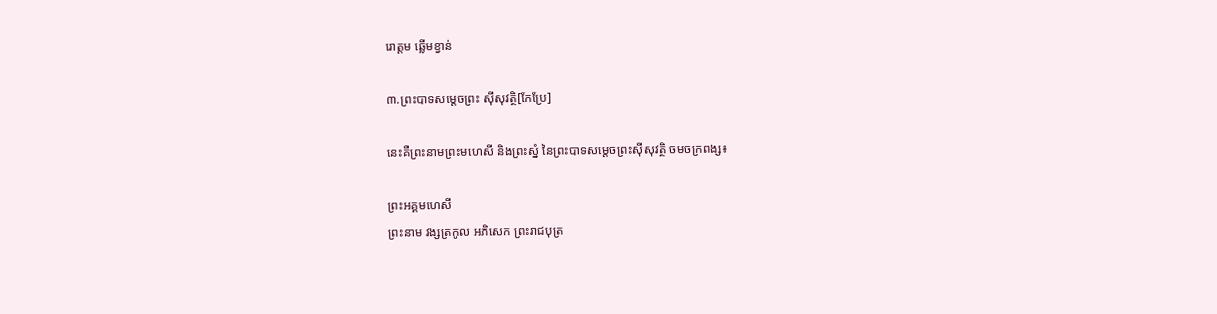រោត្តម ឆ្លើមខ្វាន់

៣.ព្រះបាទសម្តេចព្រះ ស៊ីសុវត្ថិ[កែប្រែ]

នេះគឺព្រះនាមព្រះមហេសី និងព្រះស្នំ នៃព្រះបាទសម្តេចព្រះស៊ីសុវត្ថិ ចមចក្រពង្ស៖

ព្រះអគ្គមហេសី
ព្រះនាម វង្សត្រកូល អភិសេក ព្រះរាជបុត្រ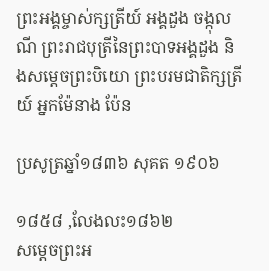ព្រះអង្គម្ចាស់ក្សត្រីយ៍ អង្គដួង ចង្កុលណី ព្រះរាជបុត្រីនៃព្រះបាទអង្គដួង និងសម្តេចព្រះបិយោ ព្រះបរមជាតិក្សត្រីយ៍ អ្នកម៉ែនាង ប៉ែន

ប្រសូត្រឆ្នាំ១៨៣៦ សុគត ១៩០៦

១៨៥៨ ,លែងលះ១៨៦២
សម្តេចព្រះអ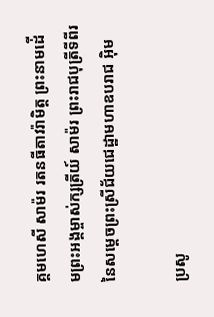គ្គមហេសី សាម៉រ រតនធីតាវរ៉ាមិត្ត ព្រះនាមដ់ើមព្រះអង្គម្ចាស់ក្សត្រីយ៍ សាម៉រ ព្រះរាជបុត្រីទីពីរនៃសម្តេចព្រះស្រីជ័យជេដ្ឋាមហាឧបរាជ អ៊ិម

ប្រសូ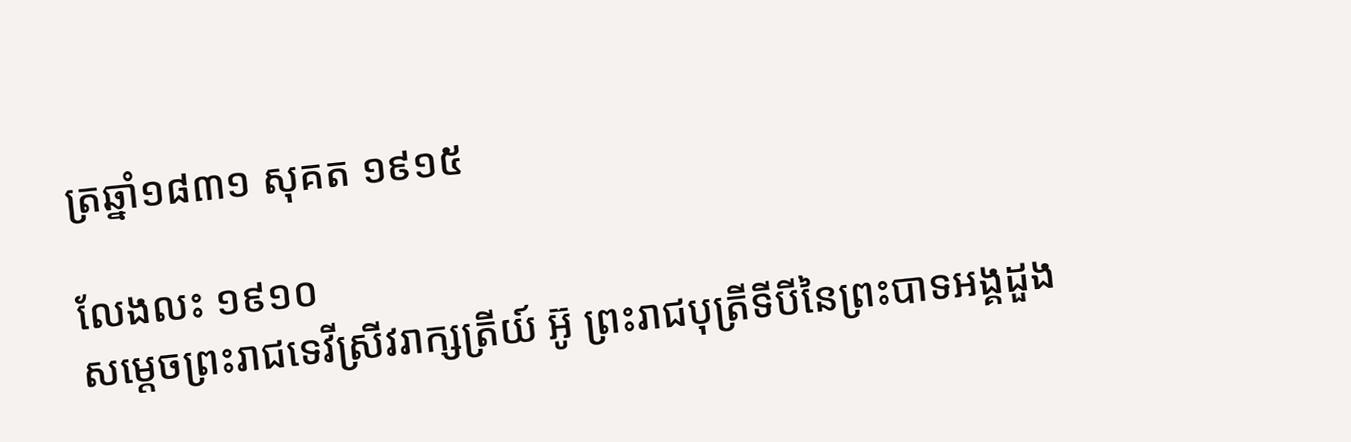ត្រឆ្នាំ១៨៣១ សុគត ១៩១៥

លែងលះ ១៩១០
សម្តេចព្រះរាជទេវីស្រីវរាក្សត្រីយ៍ អ៊ូ ព្រះរាជបុត្រីទីបីនៃព្រះបាទអង្គដួង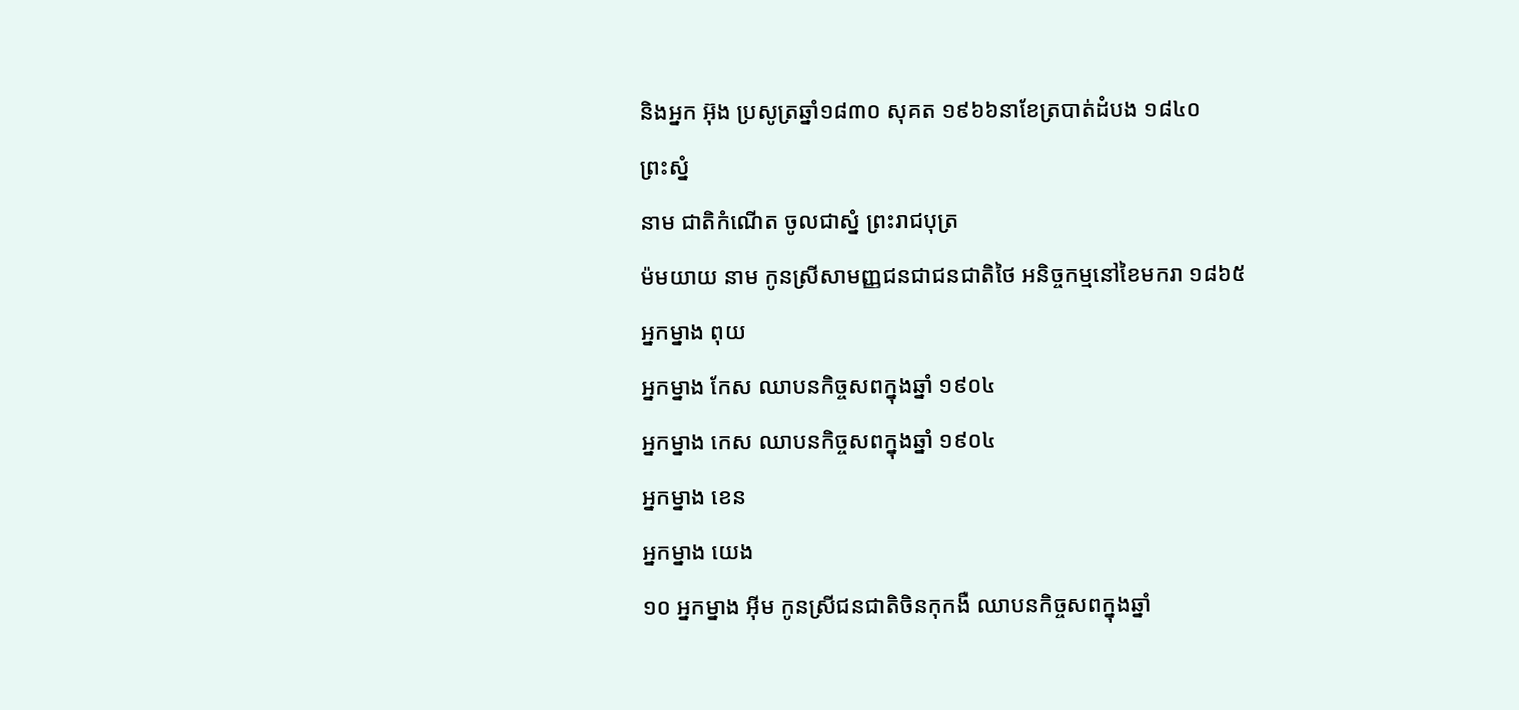និងអ្នក អ៊ុង ប្រសូត្រឆ្នាំ១៨៣០ សុគត ១៩៦៦នាខែត្របាត់ដំបង ១៨៤០
ព្រះស្នំ
នាម ជាតិកំណើត ចូលជាស្នំ ព្រះរាជបុត្រ
ម៉មយាយ នាម កូនស្រីសាមញ្ញជនជាជនជាតិថៃ អនិច្ចកម្មនៅខៃមករា ១៨៦៥
អ្នកម្នាង ពុយ
អ្នកម្នាង កែស ឈាបនកិច្ចសពក្នុងឆ្នាំ ១៩០៤
អ្នកម្នាង កេស ឈាបនកិច្ចសពក្នុងឆ្នាំ ១៩០៤
អ្នកម្នាង ខេន
អ្នកម្នាង យេង
១០ អ្នកម្នាង អុីម កូនស្រីជនជាតិចិនកុកងឺ ឈាបនកិច្ចសពក្នុងឆ្នាំ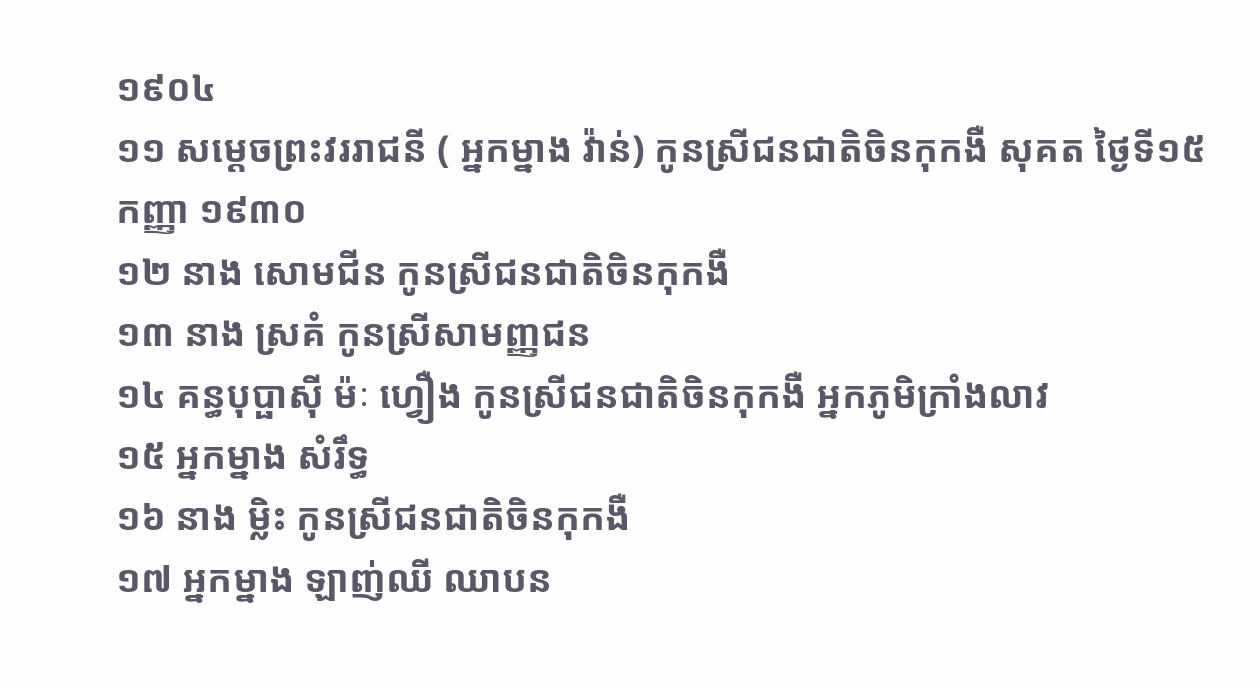១៩០៤
១១ សម្តេចព្រះវររាជនី ( អ្នកម្នាង វ៉ាន់) កូនស្រីជនជាតិចិនកុកងឺ សុគត ថ្ងៃទី១៥ កញ្ញា ១៩៣០
១២ នាង សោមជីន កូនស្រីជនជាតិចិនកុកងឺ
១៣ នាង ស្រគំ កូនស្រីសាមញ្ញជន
១៤ គន្ធបុប្ផាសុី ម៉ៈ ហ្វឿង កូនស្រីជនជាតិចិនកុកងឺ អ្នកភូមិក្រាំងលាវ
១៥ អ្នកម្នាង សំរឹទ្ធ
១៦ នាង ម្លិះ កូនស្រីជនជាតិចិនកុកងឺ
១៧ អ្នកម្នាង ឡាញ់ឈី ឈាបន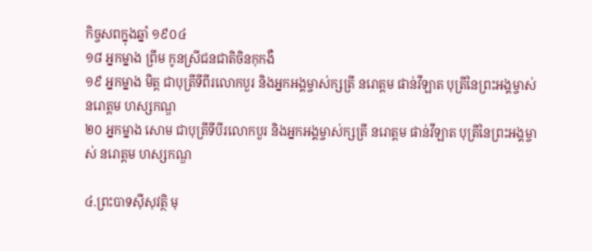កិច្ចសពក្នុងឆ្នាំ ១៩០៤
១៨ អ្នកម្នាង ព្រីម កូនស្រីជនជាតិចិនកុកងឺ
១៩ អ្នកម្នាង មិត្ត ជាបុត្រីទីពីរលោកបួរ និងអ្នកអង្គម្ចាស់ក្សត្រី នរោត្តម ផាន់វីឡាត បុត្រីនៃព្រះអង្គម្ចាស់ នរោត្តម ហស្សកណ្ឌ
២០ អ្នកម្នាង សោម ជាបុត្រីទីបីរលោកបួរ និងអ្នកអង្គម្ចាស់ក្សត្រី នរោត្តម ផាន់វីឡាត បុត្រីនៃព្រះអង្គម្ចាស់ នរោត្តម ហស្សកណ្ឌ

៤.ព្រះបាទស៊ីសុវត្ថិ មុ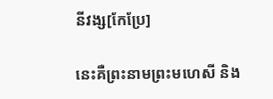នីវង្ស[កែប្រែ]

នេះគឺព្រះនាមព្រះមហេសី និង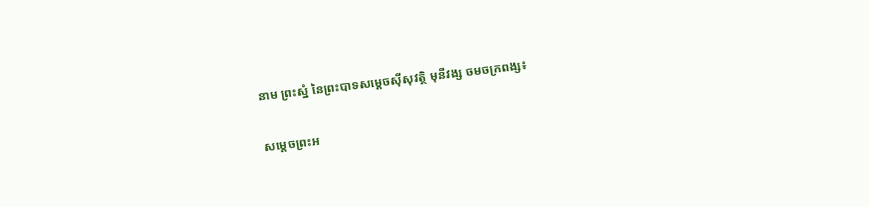នាម ព្រះស្នំ នៃព្រះបាទសម្តេចស៊ីសុវត្ថិ មុនីវង្ស ចមចក្រពង្ស៖

សម្តេចព្រះអ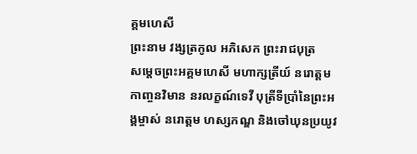គ្គមហេសី
ព្រះនាម វង្សត្រកូល អភិសេក ព្រះរាជបុត្រ
សម្តេចព្រះអគ្គមហេសី មហាក្សត្រីយ៍ នរោត្តម កាញ្ចនវិមាន នរលក្ខណ៍ទេវី បុត្រីទីប្រាំនៃព្រះអង្គម្ចាស់ នរោត្តម ហស្សកណ្ឌ និងចៅឃុនប្រយូវ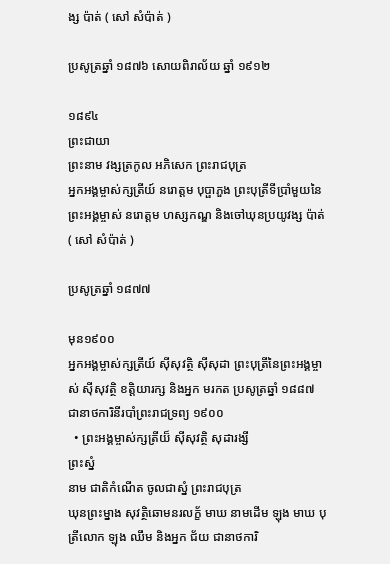ង្ស ប៉ាត់ ( សៅ សំប៉ាត់ )

ប្រសូត្រឆ្នាំ ១៨៧៦ សោយពិរាល័យ ឆ្នាំ ១៩១២

១៨៩៤
ព្រះជាយា
ព្រះនាម វង្សត្រកូល អភិសេក ព្រះរាជបុត្រ
អ្នកអង្គម្ចាស់ក្សត្រីយ៍ នរោត្តម បុប្ផាភួង ព្រះបុត្រីទីប្រាំមួយនៃព្រះអង្គម្ចាស់ នរោត្តម ហស្សកណ្ឌ និងចៅឃុនប្រយូវង្ស ប៉ាត់ ( សៅ សំប៉ាត់ )

ប្រសូត្រឆ្នាំ ១៨៧៧

មុន១៩០០
អ្នកអង្គម្ចាស់ក្សត្រីយ៍ សុីសុវត្ថិ សុីសុដា ព្រះបុត្រីនៃព្រះអង្គម្ចាស់ ស៊ីសុវត្ថិ ខត្តិយារក្ស និងអ្នក មរកត ប្រសូត្រឆ្នាំ ១៨៨៧ ជានាថការិនីរបាំព្រះរាជទ្រព្យ ១៩០០
  • ព្រះអង្គម្ចាស់ក្សត្រីយ៏ ស៊ីសុវត្ថិ សុដារង្សី
ព្រះស្នំ
នាម ជាតិកំណើត ចូលជាស្នំ ព្រះរាជបុត្រ
ឃុនព្រះម្នាង សុវត្ថិឆោមនរលក្ខ័ មាឃ នាមដើម ឡុង មាឃ បុត្រីលោក ឡុង ឈឹម និងអ្នក ជ័យ ជានាថការិ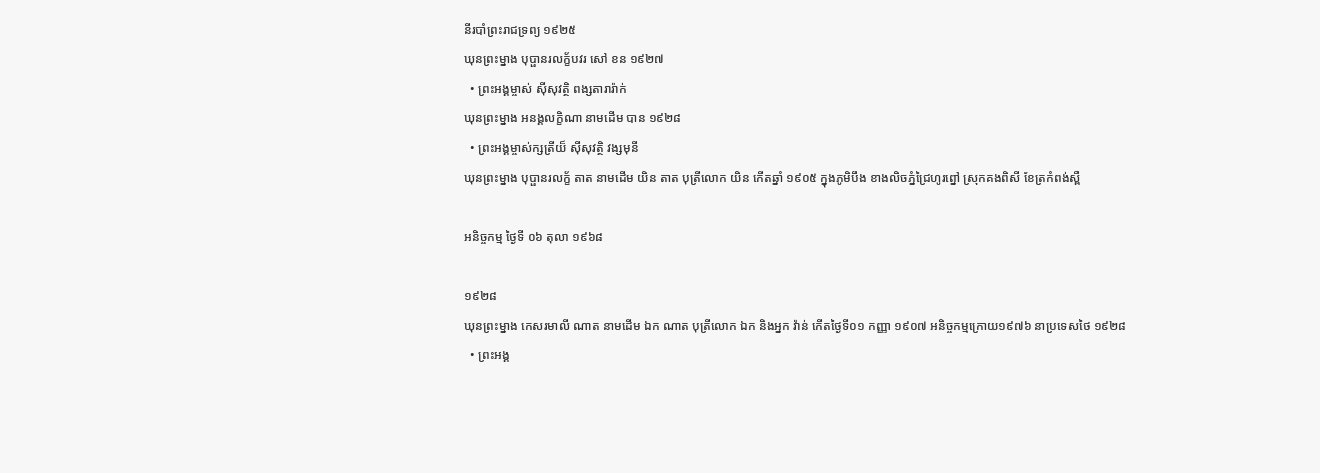នីរបាំព្រះរាជទ្រព្យ ១៩២៥
ឃុនព្រះម្នាង បុប្ផានរលក្ខ័បវរ សៅ ខន ១៩២៧
  • ព្រះអង្គម្ចាស់ ស៊ីសុវត្ថិ ពង្សតារារ៉ាក់
ឃុនព្រះម្នាង អនង្គលក្ខិណា នាមដើម បាន ១៩២៨
  • ព្រះអង្គម្ចាស់ក្សត្រីយ៏ ស៊ីសុវត្ថិ វង្សមុនី
ឃុនព្រះម្នាង បុប្ផានរលក្ខ័ តាត នាមដើម យិន តាត បុត្រីលោក យិន កើតឆ្នាំ ១៩០៥ ក្នុងភូមិបឹង ខាងលិចភ្នំជ្រៃហូរព្នៅ ស្រុកគងពិសី ខែត្រកំពង់ស្ពឺ

អនិច្ចកម្ម ថ្ងៃទី ០៦ តុលា ១៩៦៨

១៩២៨
ឃុនព្រះម្នាង កេសរមាលី ណាត នាមដើម ឯក ណាត បុត្រីលោក ឯក និងអ្នក វ៉ាន់ កើតថ្ងៃទី០១ កញ្ញា ១៩០៧ អនិច្ចកម្មក្រោយ១៩៧៦ នាប្រទេសថៃ ១៩២៨
  • ព្រះអង្គ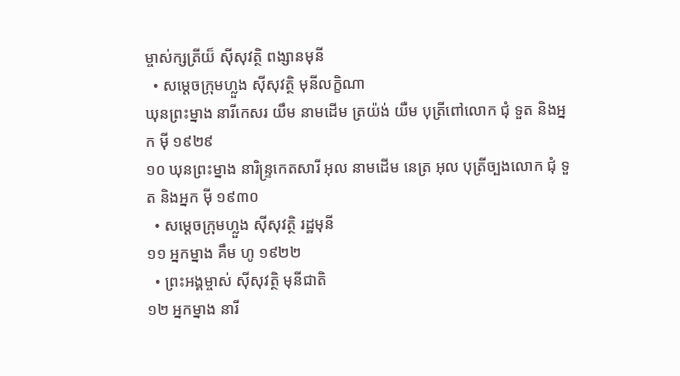ម្ចាស់ក្សត្រីយ៏ ស៊ីសុវត្ថិ ពង្សានមុនី
  • សម្តេចក្រុមហ្លួង ស៊ីសុវត្ថិ មុនីលក្ខិណា
ឃុនព្រះម្នាង នារីកេសរ យឹម នាមដើម ត្រយ៉ង់ យឺម បុត្រីពៅលោក ជុំ ទួត និងអ្នក ម៉ី ១៩២៩
១០ ឃុនព្រះម្នាង នារិន្រ្ទកេតសារី អុល នាមដើម នេត្រ អុល បុត្រីច្បងលោក ជុំ ទួត និងអ្នក ម៉ី ១៩៣០
  • សម្តេចក្រុមហ្លួង ស៊ីសុវត្ថិ រដ្ឋមុនី
១១ អ្នកម្នាង គឹម ហូ ១៩២២
  • ព្រះអង្គម្ចាស់ ស៊ីសុវត្ថិ មុនីជាតិ
១២ អ្នកម្នាង នារី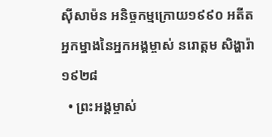សុីសាម៉ន អនិច្ចកម្មក្រោយ១៩៩០ អតីតអ្នកម្នាងនៃអ្នកអង្គម្ចាស់ នរោត្តម សិង្ហារ៉ា ១៩២៨
  • ព្រះអង្គម្ចាស់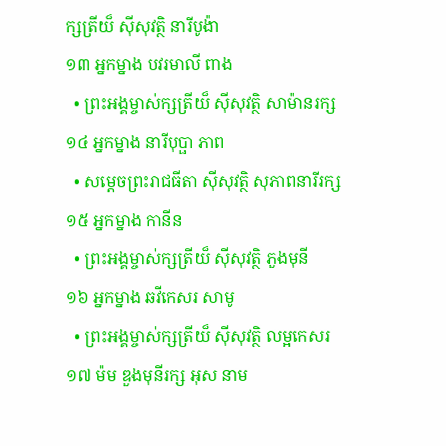ក្សត្រីយ៏ ស៊ីសុវត្ថិ នារីបូង៉ា
១៣ អ្នកម្នាង បវរមាលី ពាង
  • ព្រះអង្គម្ចាស់ក្សត្រីយ៏ ស៊ីសុវត្ថិ សាម៉ានរក្ស
១៤ អ្នកម្នាង នារីបុប្ផា ភាព
  • សម្តេចព្រះរាជធីតា ស៊ីសុវត្ថិ សុភាពនារីរក្ស
១៥ អ្នកម្នាង កានីន
  • ព្រះអង្គម្ចាស់ក្សត្រីយ៏ ស៊ីសុវត្ថិ ភួងមុនី
១៦ អ្នកម្នាង ឆវីកេសរ សាមូ
  • ព្រះអង្គម្ចាស់ក្សត្រីយ៏ ស៊ីសុវត្ថិ លម្អកេសរ
១៧ ម៉ម ឌួងមុនីរក្ស អុស នាម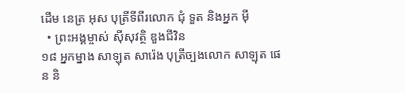ដើម នេត្រ អុស បុត្រីទីពីរលោក ជុំ ទួត និងអ្នក ម៉ី
  • ព្រះអង្គម្ចាស់ ស៊ីសុវត្ថិ ឌួងជីវិន
១៨ អ្នកម្នាង សាឡុត សារ៉េង បុត្រីច្បងលោក សាឡុត ផេន និ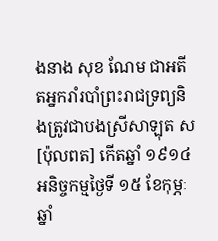ងនាង សុខ ណែម ជាអតីតអ្នករាំរបាំព្រះរាជទ្រព្យនិងត្រូវជាបងស្រីសាឡុត ស [ប៉ុលពត] កើតឆ្នាំ ១៩១៤ អនិច្ចកម្មថ្ងៃទី ១៥ ខែកុម្ភៈឆ្នាំ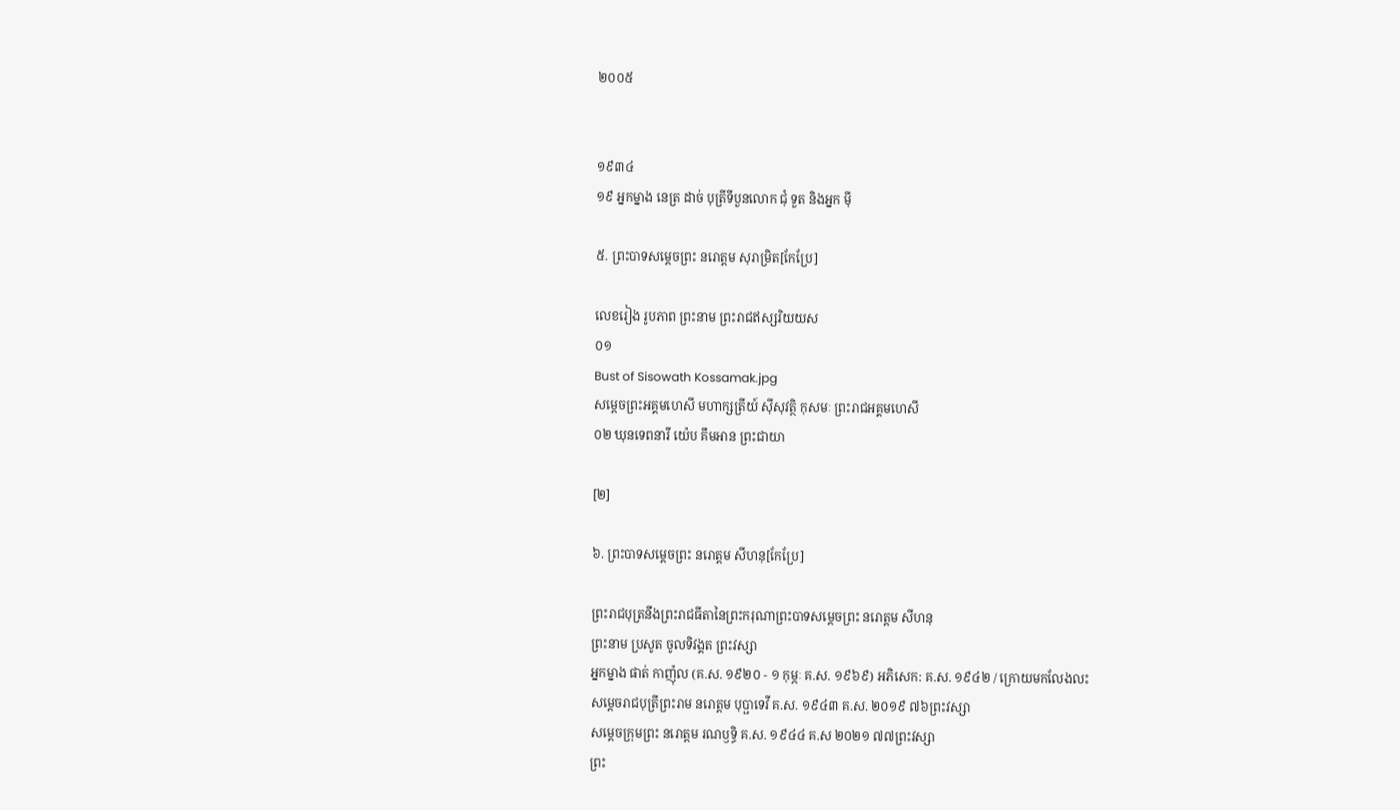២០០៥


១៩៣៤
១៩ អ្នកម្នាង នេត្រ ដាច់ បុត្រីទីបួនលោក ជុំ ទួត និងអ្នក ម៉ី

៥. ព្រះបាទសម្តេចព្រះ នរោត្តម សុរាម្រិត[កែប្រែ]

លេខរៀង រូបភាព ព្រះនាម ព្រះរាជឥស្សរិយយស
០១
Bust of Sisowath Kossamak.jpg
សម្តេចព្រះអគ្គមហេសី មហាក្សត្រីយ៍ ស៊ីសុវត្ថិ កុសមៈ ព្រះរាជអគ្គមហេសី
០២ ឃុនទេពនារី យ៉េប គឹមអាន ព្រះជាយា

[២]

៦. ព្រះបាទសម្តេចព្រះ នរោត្ដម សីហនុ[កែប្រែ]

ព្រះរាជបុត្រនឹងព្រះរាជធីតានៃព្រះករុណាព្រះបាទសម្តេចព្រះ នរោត្តម សីហនុ
ព្រះនាម ប្រសូត ចូលទិវង្គត ព្រះវស្សា
អ្នកម្នាង ផាត់ កាញ៉ុល (គ.ស. ១៩២០ - ១ កុម្ភៈ គ.ស. ១៩៦៩) អភិសេក: គ.ស. ១៩៤២ / ក្រោយមកលែងលះ
សម្តេចរាជបុត្រីព្រះរាម នរោត្តម បុប្ផាទេវី គ.ស. ១៩៤៣ គ.ស. ២០១៩ ៧៦ព្រះវស្សា
សម្តេចក្រុមព្រះ នរោត្តម រណឫទ្ធិ គ.ស. ១៩៤៤ គ.ស ២០២១ ៧៧ព្រះវស្សា
ព្រះ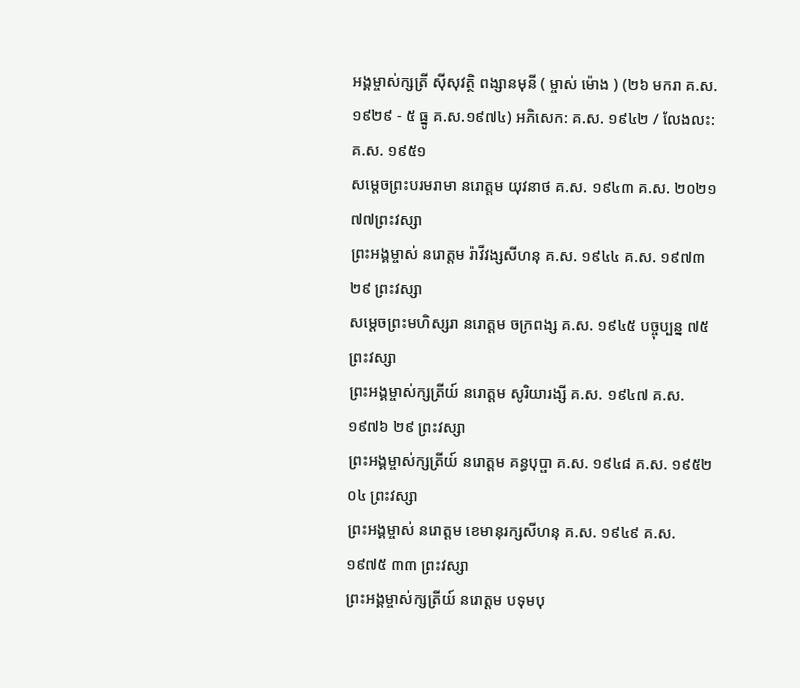អង្គម្ចាស់ក្សត្រី ស៊ីសុវត្ថិ ពង្សានមុនី ( ម្ចាស់ ម៉ោង ) (២៦ មករា គ.ស. ១៩២៩ - ៥ ធ្នូ គ.ស.១៩៧៤) អភិសេក: គ.ស. ១៩៤២ / លែងលះ: គ.ស. ១៩៥១
សម្តេចព្រះបរមរាមា នរោត្តម យុវនាថ គ.ស. ១៩៤៣ គ.ស. ២០២១ ៧៧ព្រះវស្សា
ព្រះអង្គម្ចាស់ នរោត្តម រ៉ាវីវង្សសីហនុ គ.ស. ១៩៤៤ គ.ស. ១៩៧៣ ២៩ ព្រះវស្សា
សម្តេចព្រះមហិស្សរា នរោត្តម ចក្រពង្ស គ.ស. ១៩៤៥ បច្ចុប្បន្ន ៧៥ព្រះវស្សា
ព្រះអង្គម្ចាស់ក្សត្រីយ៍ នរោត្តម សូរិយារង្សី គ.ស. ១៩៤៧ គ.ស. ១៩៧៦ ២៩ ព្រះវស្សា
ព្រះអង្គម្ចាស់ក្សត្រីយ៍ នរោត្តម គន្ធបុប្ផា គ.ស. ១៩៤៨ គ.ស. ១៩៥២ ០៤ ព្រះវស្សា
ព្រះអង្គម្ចាស់ នរោត្តម ខេមានុរក្សសីហនុ គ.ស. ១៩៤៩ គ.ស. ១៩៧៥ ៣៣ ព្រះវស្សា
ព្រះអង្គម្ចាស់ក្សត្រីយ៍ នរោត្តម បទុមបុ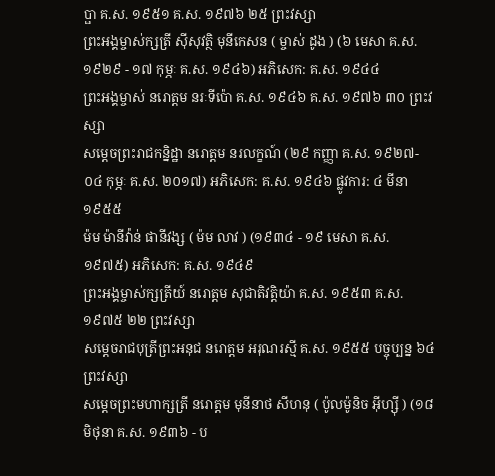ប្ផា គ.ស. ១៩៥១ គ.ស. ១៩៧៦ ២៥ ព្រះវស្សា
ព្រះអង្គម្ចាស់ក្សត្រី ស៊ីសុវត្ថិ មុនីកេសន ( ម្ចាស់ ដូង ) (៦ មេសា គ.ស. ១៩២៩ - ១៧ កុម្ភៈ គ.ស. ១៩៤៦) អភិសេក: គ.ស. ១៩៤៤
ព្រះអង្គម្ចាស់ នរោត្តម នរៈទីប៉ោ គ.ស. ១៩៤៦ គ.ស. ១៩៧៦ ៣០ ព្រះវស្សា
សម្តេចព្រះរាជកន្និដ្ឋា នរោត្តម នរលក្ខណ៍ (២៩ កញ្ញា គ.ស. ១៩២៧- ០៤ កុម្ភៈ គ.ស. ២០១៧) អភិសេក: គ.ស. ១៩៤៦ ផ្លូវការ: ៤ មីនា ១៩៥៥
ម៉ម ម៉ានីវ៉ាន់ ផានីវង្ស ( ម៉ម លាវ ) (១៩៣៤ - ១៩ មេសា គ.ស. ១៩៧៥) អភិសេក: គ.ស. ១៩៤៩
ព្រះអង្គម្ចាស់ក្សត្រីយ៍ នរោត្តម សុជាតិវត្តិយ៉ា គ.ស. ១៩៥៣ គ.ស. ១៩៧៥ ២២ ព្រះវស្សា
សម្តេចរាជបុត្រីព្រះអនុជ នរោត្តម អរុណរស្មី គ.ស. ១៩៥៥ បច្ចុប្បន្ន ៦៤ព្រះវស្សា
សម្តេចព្រះមហាក្សត្រី នរោត្តម មុនីនាថ សីហនុ ( ប៉ូលម៉ូនិច អ៊ីហ្ស៊ី ) (១៨ មិថុនា គ.ស. ១៩៣៦ - ប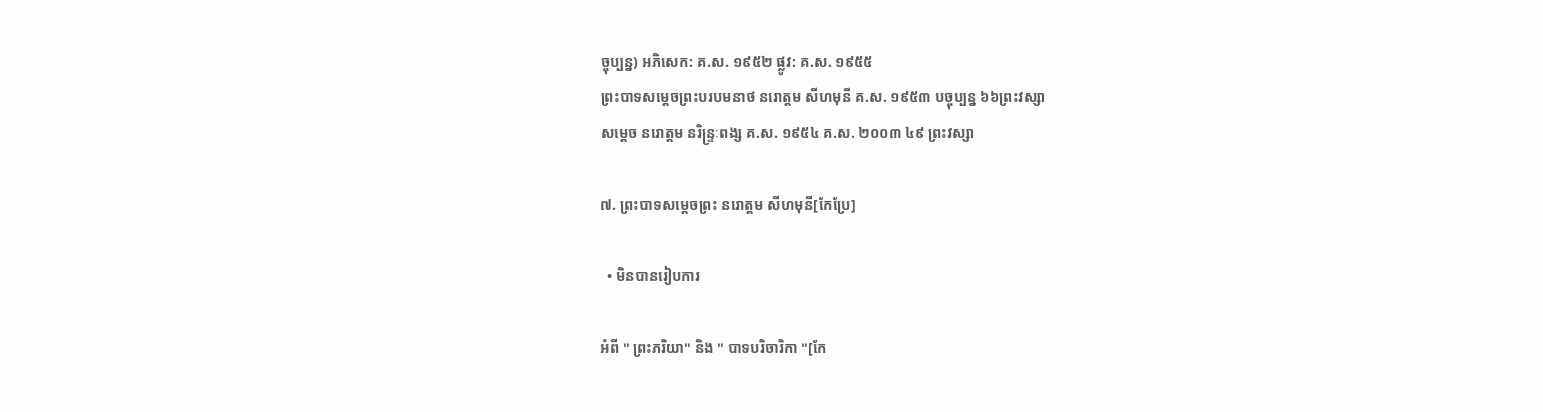ច្ចុប្បន្ន) អភិសេក: គ.ស. ១៩៥២ ផ្លូវ: គ.ស. ១៩៥៥
ព្រះបាទសម្តេចព្រះបរបមនាថ នរោត្ដម សីហមុនី គ.ស. ១៩៥៣ បច្ចុប្បន្ន ៦៦ព្រះវស្សា
សម្តេច នរោត្តម នរិន្រ្ទៈពង្ស គ.ស. ១៩៥៤ គ.ស. ២០០៣ ៤៩ ព្រះវស្សា

៧. ព្រះបាទសម្តេចព្រះ នរោត្តម សីហមុនី[កែប្រែ]

  • មិនបានរៀបការ

អំពី " ព្រះភរិយា" និង " បាទបរិចារិកា "[កែ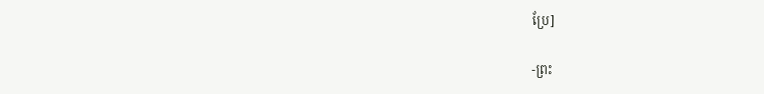ប្រែ]

-ព្រះ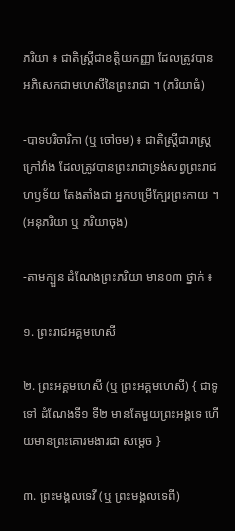ភរិយា ៖ ជាតិស្រ្តីជាខត្តិយកញ្ញា ដែលត្រូវបានអភិសេកជាមហេសីនៃព្រះរាជា ។ (ភរិយាធំ)

-បាទបរិចារិកា (ឬ ចៅចម) ៖ ជាតិស្រ្តីជារាស្រ្តក្រៅវាំង ដែលត្រូវបានព្រះរាជាទ្រង់សព្វព្រះរាជហឫទ័យ តែងតាំងជា អ្នកបម្រើក្បែរព្រះកាយ ។ (អនុភរិយា ឬ ភរិយាចុង)

-តាមក្បួន ដំណែងព្រះភរិយា មាន០៣ ថ្នាក់ ៖

១. ព្រះរាជអគ្គមហេសី

២. ព្រះអគ្គមហេសី (ឬ ព្រះអគ្គមហេសី) { ជាទូទៅ ដំណែងទី១ ទី២ មានតែមួយព្រះអង្គទេ ហើយមានព្រះគោរមងារជា សម្តេច }

៣. ព្រះមង្គលទេវី (ឬ ព្រះមង្គលទេពី)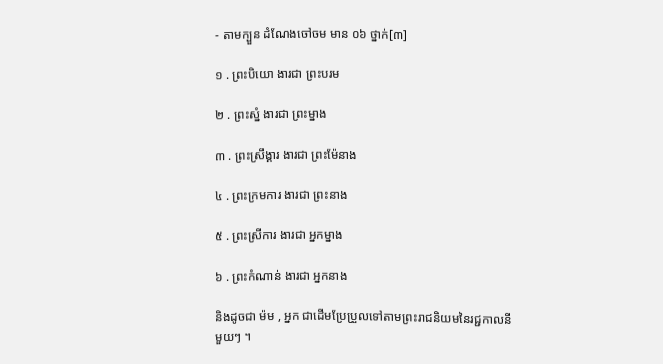- តាមក្បួន ដំណែងចៅចម មាន ០៦ ថ្នាក់[៣]

១ . ព្រះបិយោ ងារជា ព្រះបរម

២ . ព្រះស្នំ ងារជា ព្រះម្នាង

៣ . ព្រះស្រឹង្គារ ងារជា ព្រះម៉ែនាង

៤ . ព្រះក្រមការ ងារជា ព្រះនាង

៥ . ព្រះស្រីការ ងារជា អ្នកម្នាង

៦ . ព្រះកំណាន់ ងារជា អ្នកនាង

និងដូចជា ម៉ម , អ្នក ជាដើមប្រែប្រួលទៅតាមព្រះរាជនិយមនៃរជ្ជកាលនីមួយៗ ។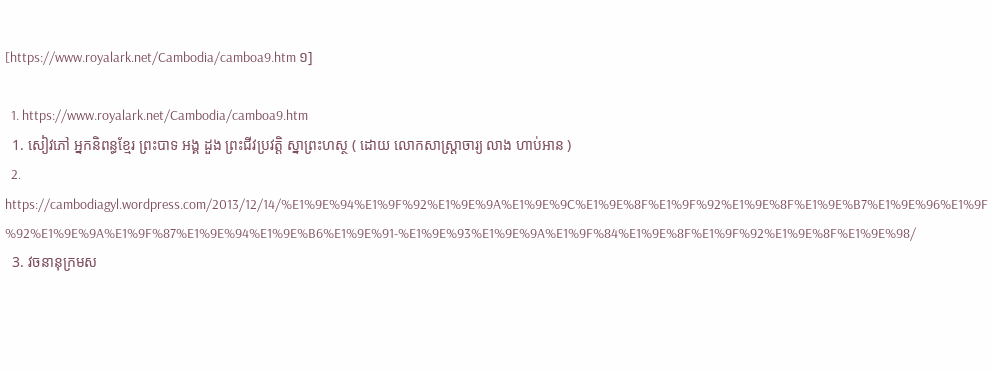[https://www.royalark.net/Cambodia/camboa9.htm ១]

  1. https://www.royalark.net/Cambodia/camboa9.htm
  1. សៀវភៅ អ្នកនិពន្ធខ្មែរ ព្រះបាទ អង្គ ដួង ព្រះជីវប្រវត្តិ ស្នាព្រះហស្ថ ( ដោយ លោកសាស្ត្រាចារ្យ លាង ហាប់អាន )
  2. https://cambodiagyl.wordpress.com/2013/12/14/%E1%9E%94%E1%9F%92%E1%9E%9A%E1%9E%9C%E1%9E%8F%E1%9F%92%E1%9E%8F%E1%9E%B7%E1%9E%96%E1%9F%92%E1%9E%9A%E1%9F%87%E1%9E%94%E1%9E%B6%E1%9E%91-%E1%9E%93%E1%9E%9A%E1%9F%84%E1%9E%8F%E1%9F%92%E1%9E%8F%E1%9E%98/
  3. វចនានុក្រមស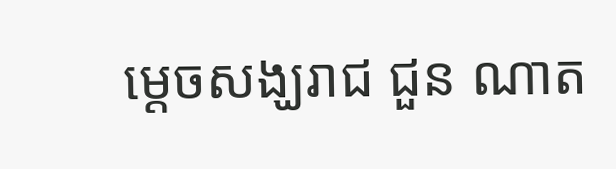ម្តេចសង្ឃរាជ ជួន ណាត